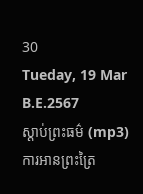30
Tueday, 19 Mar B.E.2567
ស្តាប់ព្រះធម៌ (mp3)
ការអានព្រះត្រៃ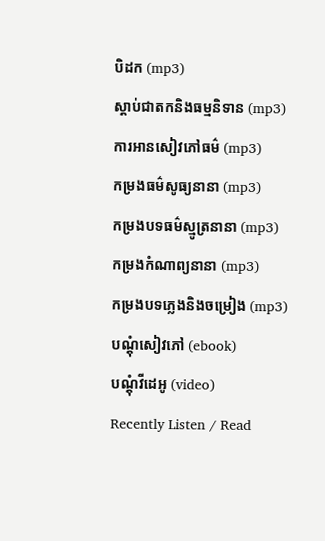បិដក (mp3)
ស្តាប់ជាតកនិងធម្មនិទាន (mp3)
ការអានសៀវភៅធម៌ (mp3)
កម្រងធម៌សូធ្យនានា (mp3)
កម្រងបទធម៌ស្មូត្រនានា (mp3)
កម្រងកំណាព្យនានា (mp3)
កម្រងបទភ្លេងនិងចម្រៀង (mp3)
បណ្តុំសៀវភៅ (ebook)
បណ្តុំវីដេអូ (video)
Recently Listen / Read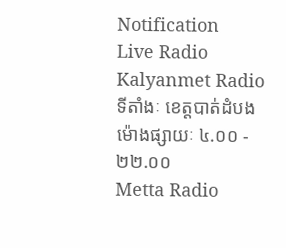Notification
Live Radio
Kalyanmet Radio
ទីតាំងៈ ខេត្តបាត់ដំបង
ម៉ោងផ្សាយៈ ៤.០០ - ២២.០០
Metta Radio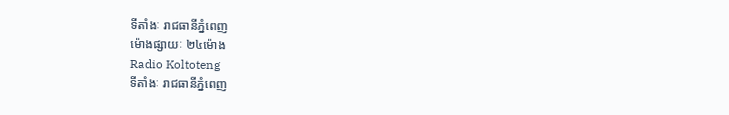ទីតាំងៈ រាជធានីភ្នំពេញ
ម៉ោងផ្សាយៈ ២៤ម៉ោង
Radio Koltoteng
ទីតាំងៈ រាជធានីភ្នំពេញ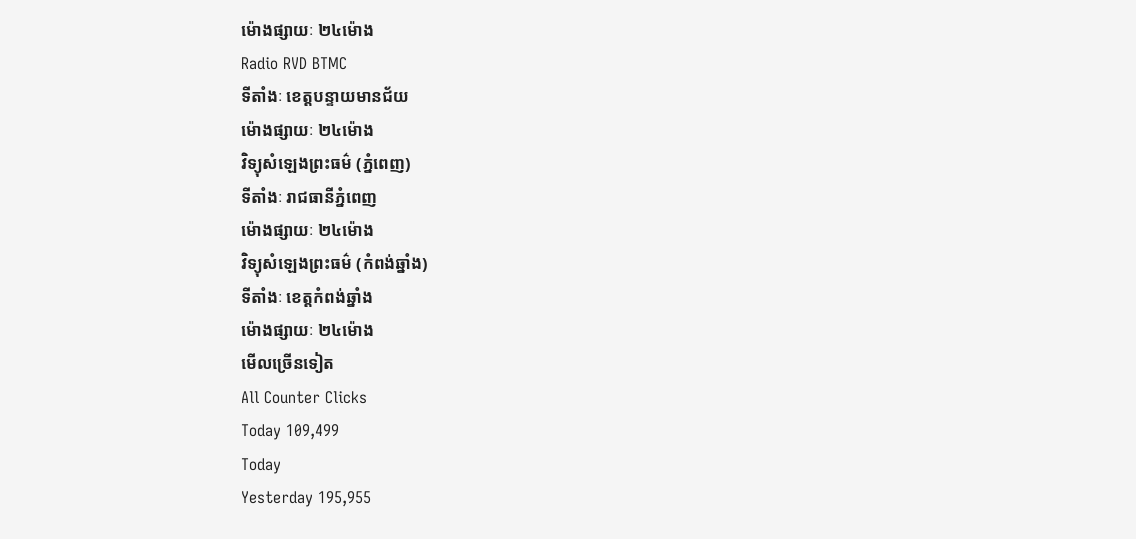ម៉ោងផ្សាយៈ ២៤ម៉ោង
Radio RVD BTMC
ទីតាំងៈ ខេត្តបន្ទាយមានជ័យ
ម៉ោងផ្សាយៈ ២៤ម៉ោង
វិទ្យុសំឡេងព្រះធម៌ (ភ្នំពេញ)
ទីតាំងៈ រាជធានីភ្នំពេញ
ម៉ោងផ្សាយៈ ២៤ម៉ោង
វិទ្យុសំឡេងព្រះធម៌ (កំពង់ឆ្នាំង)
ទីតាំងៈ ខេត្តកំពង់ឆ្នាំង
ម៉ោងផ្សាយៈ ២៤ម៉ោង
មើលច្រើនទៀត
All Counter Clicks
Today 109,499
Today
Yesterday 195,955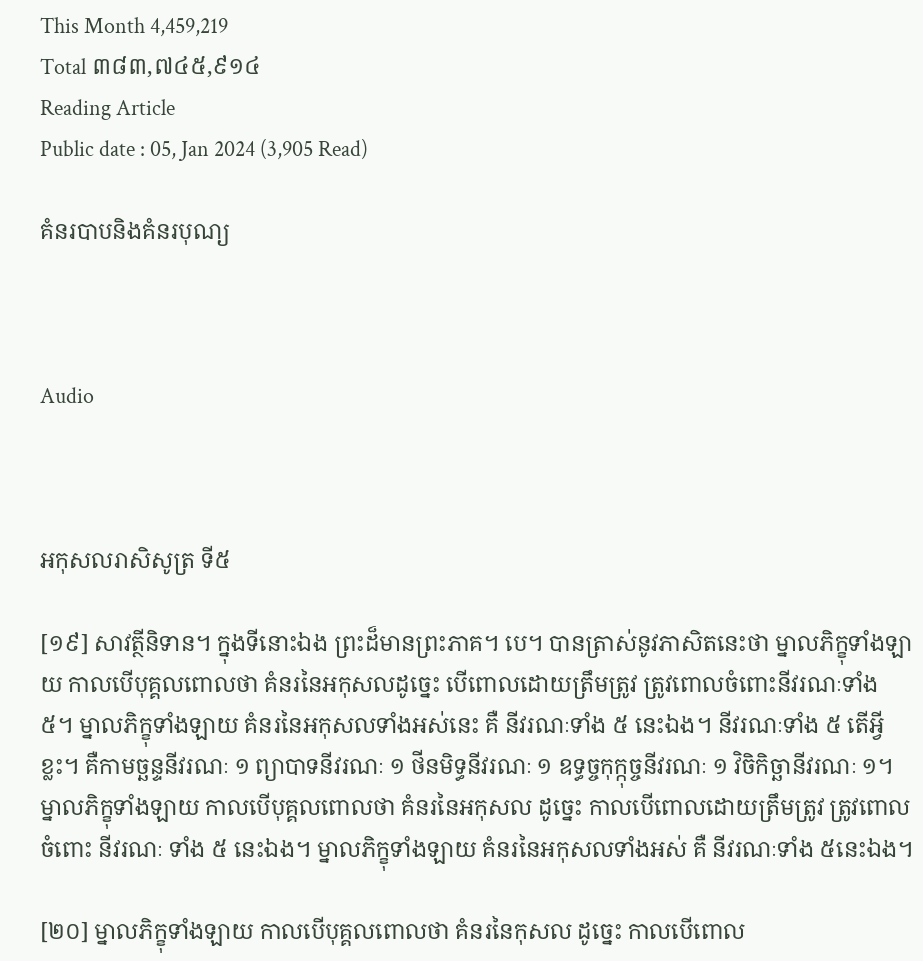This Month 4,459,219
Total ៣៨៣,៧៤៥,៩១៤
Reading Article
Public date : 05, Jan 2024 (3,905 Read)

គំនរបាបនិងគំនរបុណ្យ



Audio



អកុសលរាសិសូត្រ ទី៥

[១៩] សាវត្ថីនិទាន។ ក្នុងទីនោះឯង ព្រះដ៏មានព្រះភាគ។ បេ។ បានត្រាស់នូវភាសិតនេះថា ម្នាលភិក្ខុទាំងឡាយ កាលបើបុគ្គលពោលថា គំនរនៃអកុសលដូច្នេះ បើពោលដោយត្រឹមត្រូវ ត្រូវពោលចំពោះនីវរណៈទាំង ៥។ ម្នាលភិក្ខុទាំងឡាយ គំនរនៃអកុសលទាំងអស់នេះ គឺ នីវរណៈទាំង ៥ នេះឯង។ នីវរណៈទាំង ៥ តើអ្វីខ្លះ។ គឺកាមច្ឆន្ទនីវរណៈ ១ ព្យាបាទនីវរណៈ ១ ថីនមិទ្ធនីវរណៈ ១ ឧទ្ធច្ចកុក្កុច្ចនីវរណៈ ១ វិចិកិច្ឆានីវរណៈ ១។ ម្នាលភិក្ខុទាំងឡាយ កាលបើបុគ្គលពោលថា គំនរនៃអកុសល ដូច្នេះ កាលបើពោលដោយត្រឹមត្រូវ ត្រូវពោលចំពោះ នីវរណៈ ទាំង ៥ នេះឯង។ ម្នាលភិក្ខុទាំងឡាយ គំនរនៃអកុសលទាំងអស់ គឺ នីវរណៈទាំង ៥នេះឯង។

[២០] ម្នាលភិក្ខុទាំងឡាយ កាលបើបុគ្គលពោលថា គំនរនៃកុសល ដូច្នេះ កាលបើពោល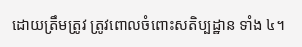ដោយត្រឹមត្រូវ ត្រូវពោលចំពោះសតិប្បដ្ឋាន ទាំង ៤។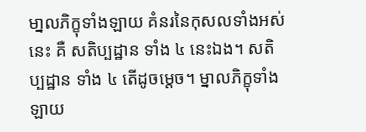មា្នលភិក្ខុទាំងឡាយ គំនរនៃកុសលទាំងអស់នេះ គឺ សតិប្បដ្ឋាន ទាំង ៤ នេះឯង។ សតិប្បដ្ឋាន ទាំង ៤ តើដូចម្តេច។ ម្នាលភិក្ខុទាំងឡាយ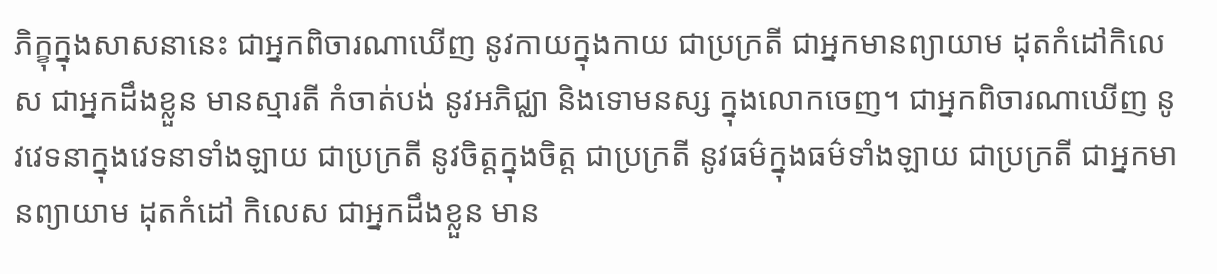ភិក្ខុក្នុងសាសនានេះ ជាអ្នកពិចារណាឃើញ នូវកាយក្នុងកាយ ជាប្រក្រតី ជាអ្នកមានព្យាយាម ដុតកំដៅកិលេស ជាអ្នកដឹងខ្លួន មានស្មារតី កំចាត់បង់ នូវអភិជ្ឈា និងទោមនស្ស ក្នុងលោកចេញ។ ជាអ្នកពិចារណាឃើញ នូវវេទនាក្នុងវេទនាទាំងឡាយ ជាប្រក្រតី នូវចិត្តក្នុងចិត្ត ជាប្រក្រតី នូវធម៌ក្នុងធម៌ទាំងឡាយ ជាប្រក្រតី ជាអ្នកមានព្យាយាម ដុតកំដៅ កិលេស ជាអ្នកដឹងខ្លួន មាន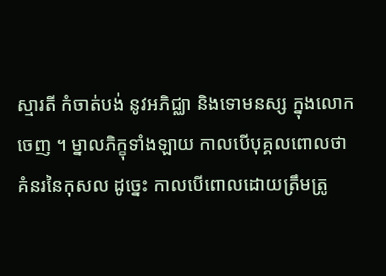ស្មារតី កំចាត់បង់ នូវអភិជ្ឈា និងទោមនស្ស ក្នុងលោកចេញ ។ ម្នាលភិក្ខុទាំងឡាយ កាលបើបុគ្គលពោលថា គំនរនៃកុសល ដូច្នេះ កាលបើពោលដោយត្រឹមត្រូ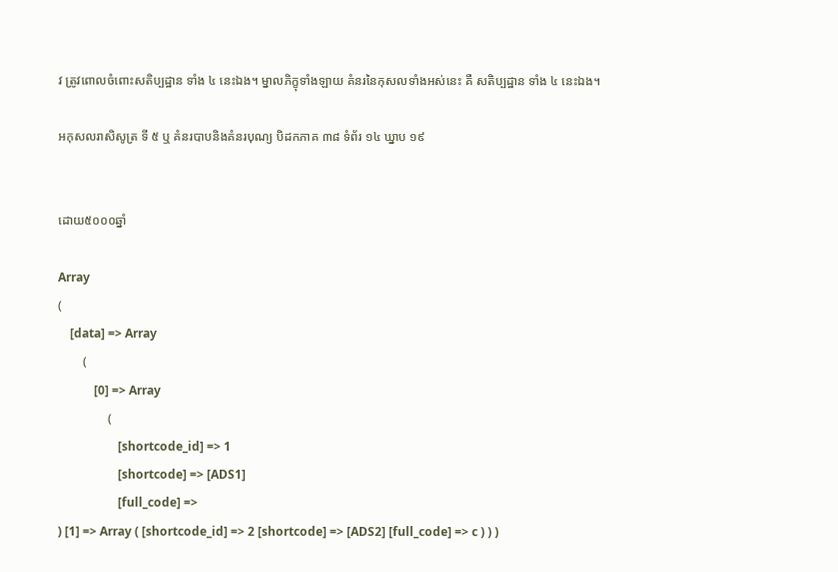វ ត្រូវពោលចំពោះសតិប្បដ្ឋាន ទាំង ៤ នេះឯង។ ម្នាលភិក្ខុទាំងឡាយ គំនរនៃកុសលទាំងអស់នេះ គឺ សតិប្បដ្ឋាន ទាំង ៤ នេះឯង។

អកុសលរាសិសូត្រ ទី ៥ ឬ គំនរបាបនិងគំនរបុណ្យ បិដកភាគ ៣៨ ទំព័រ ១៤ ឃ្នាប ១៩


ដោយ៥០០០ឆ្នាំ

Array
(
    [data] => Array
        (
            [0] => Array
                (
                    [shortcode_id] => 1
                    [shortcode] => [ADS1]
                    [full_code] =>
) [1] => Array ( [shortcode_id] => 2 [shortcode] => [ADS2] [full_code] => c ) ) )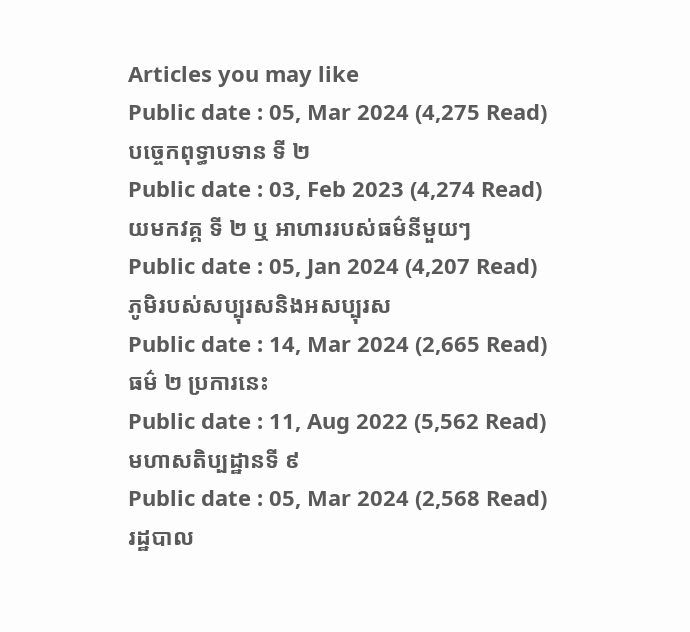Articles you may like
Public date : 05, Mar 2024 (4,275 Read)
បច្ចេកពុទ្ធាបទាន ទី ២
Public date : 03, Feb 2023 (4,274 Read)
យមកវគ្គ ទី ២ ឬ អាហាររបស់ធម៌នីមួយៗ
Public date : 05, Jan 2024 (4,207 Read)
ភូមិរបស់សប្បុរសនិងអសប្បុរស
Public date : 14, Mar 2024 (2,665 Read)
ធម៌ ២ ប្រការនេះ
Public date : 11, Aug 2022 (5,562 Read)
មហាសតិប្បដ្ឋានទី ៩
Public date : 05, Mar 2024 (2,568 Read)
រដ្ឋបាល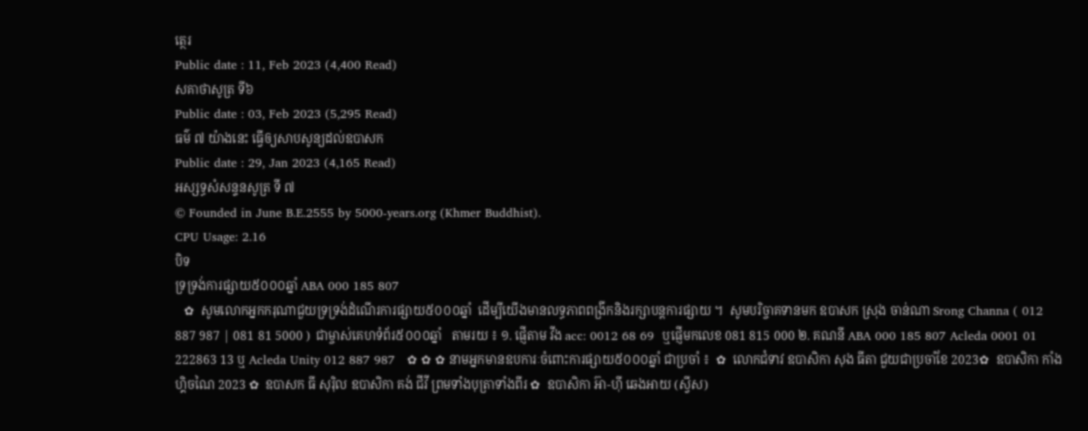ត្ថេរ
Public date : 11, Feb 2023 (4,400 Read)
សគាថាសូត្រ ទី៦
Public date : 03, Feb 2023 (5,295 Read)
ធម៌ ៧ យ៉ាងនេះ ធ្វើឲ្យសាបសូន្យដល់ឧបាសក
Public date : 29, Jan 2023 (4,165 Read)
អស្សទ្ធសំសន្ទនសូត្រ ទី ៧
© Founded in June B.E.2555 by 5000-years.org (Khmer Buddhist).
CPU Usage: 2.16
បិទ
ទ្រទ្រង់ការផ្សាយ៥០០០ឆ្នាំ ABA 000 185 807
   ✿  សូមលោកអ្នកករុណាជួយទ្រទ្រង់ដំណើរការផ្សាយ៥០០០ឆ្នាំ  ដើម្បីយើងមានលទ្ធភាពពង្រីកនិងរក្សាបន្តការផ្សាយ ។  សូមបរិច្ចាគទានមក ឧបាសក ស្រុង ចាន់ណា Srong Channa ( 012 887 987 | 081 81 5000 )  ជាម្ចាស់គេហទំព័រ៥០០០ឆ្នាំ   តាមរយ ៖ ១. ផ្ញើតាម វីង acc: 0012 68 69  ឬផ្ញើមកលេខ 081 815 000 ២. គណនី ABA 000 185 807 Acleda 0001 01 222863 13 ឬ Acleda Unity 012 887 987   ✿ ✿ ✿ នាមអ្នកមានឧបការៈចំពោះការផ្សាយ៥០០០ឆ្នាំ ជាប្រចាំ ៖  ✿  លោកជំទាវ ឧបាសិកា សុង ធីតា ជួយជាប្រចាំខែ 2023✿  ឧបាសិកា កាំង ហ្គិចណៃ 2023 ✿  ឧបាសក ធី សុរ៉ិល ឧបាសិកា គង់ ជីវី ព្រមទាំងបុត្រាទាំងពីរ ✿  ឧបាសិកា អ៊ា-ហុី ឆេងអាយ (ស្វីស)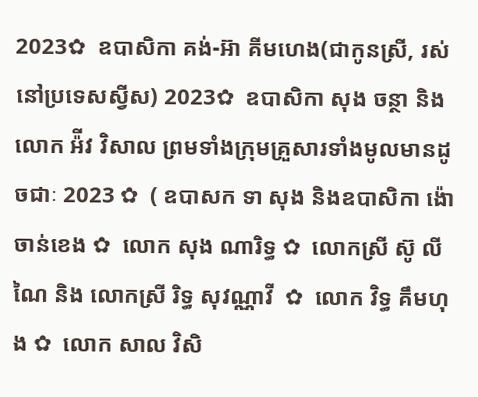2023✿  ឧបាសិកា គង់-អ៊ា គីមហេង(ជាកូនស្រី, រស់នៅប្រទេសស្វីស) 2023✿  ឧបាសិកា សុង ចន្ថា និង លោក អ៉ីវ វិសាល ព្រមទាំងក្រុមគ្រួសារទាំងមូលមានដូចជាៈ 2023 ✿  ( ឧបាសក ទា សុង និងឧបាសិកា ង៉ោ ចាន់ខេង ✿  លោក សុង ណារិទ្ធ ✿  លោកស្រី ស៊ូ លីណៃ និង លោកស្រី រិទ្ធ សុវណ្ណាវី  ✿  លោក វិទ្ធ គឹមហុង ✿  លោក សាល វិសិ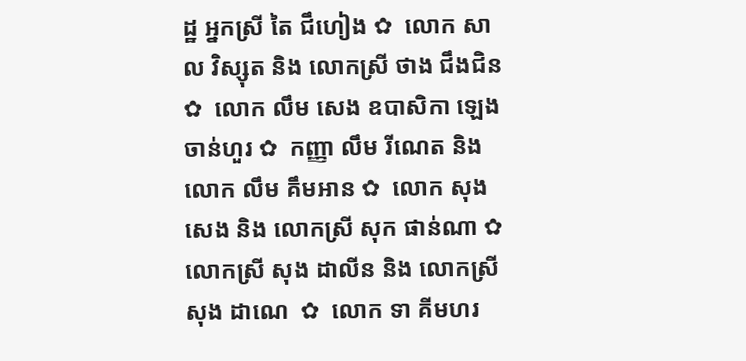ដ្ឋ អ្នកស្រី តៃ ជឹហៀង ✿  លោក សាល វិស្សុត និង លោកស្រី ថាង ជឹងជិន ✿  លោក លឹម សេង ឧបាសិកា ឡេង ចាន់ហួរ ✿  កញ្ញា លឹម រីណេត និង លោក លឹម គឹមអាន ✿  លោក សុង សេង និង លោកស្រី សុក ផាន់ណា ✿  លោកស្រី សុង ដាលីន និង លោកស្រី សុង ដាណេ  ✿  លោក ទា គីមហរ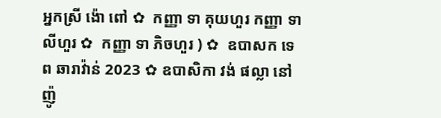អ្នកស្រី ង៉ោ ពៅ ✿  កញ្ញា ទា គុយហួរ កញ្ញា ទា លីហួរ ✿  កញ្ញា ទា ភិចហួរ ) ✿  ឧបាសក ទេព ឆារាវ៉ាន់ 2023 ✿ ឧបាសិកា វង់ ផល្លា នៅញ៉ូ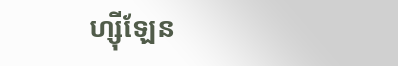ហ្ស៊ីឡែន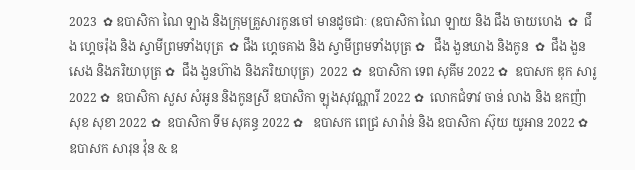2023  ✿ ឧបាសិកា ណៃ ឡាង និងក្រុមគ្រួសារកូនចៅ មានដូចជាៈ (ឧបាសិកា ណៃ ឡាយ និង ជឹង ចាយហេង  ✿  ជឹង ហ្គេចរ៉ុង និង ស្វាមីព្រមទាំងបុត្រ  ✿ ជឹង ហ្គេចគាង និង ស្វាមីព្រមទាំងបុត្រ ✿   ជឹង ងួនឃាង និងកូន  ✿  ជឹង ងួនសេង និងភរិយាបុត្រ ✿  ជឹង ងួនហ៊ាង និងភរិយាបុត្រ)  2022 ✿  ឧបាសិកា ទេព សុគីម 2022 ✿  ឧបាសក ឌុក សារូ 2022 ✿  ឧបាសិកា សួស សំអូន និងកូនស្រី ឧបាសិកា ឡុងសុវណ្ណារី 2022 ✿  លោកជំទាវ ចាន់ លាង និង ឧកញ៉ា សុខ សុខា 2022 ✿  ឧបាសិកា ទីម សុគន្ធ 2022 ✿   ឧបាសក ពេជ្រ សារ៉ាន់ និង ឧបាសិកា ស៊ុយ យូអាន 2022 ✿  ឧបាសក សារុន វ៉ុន & ឧ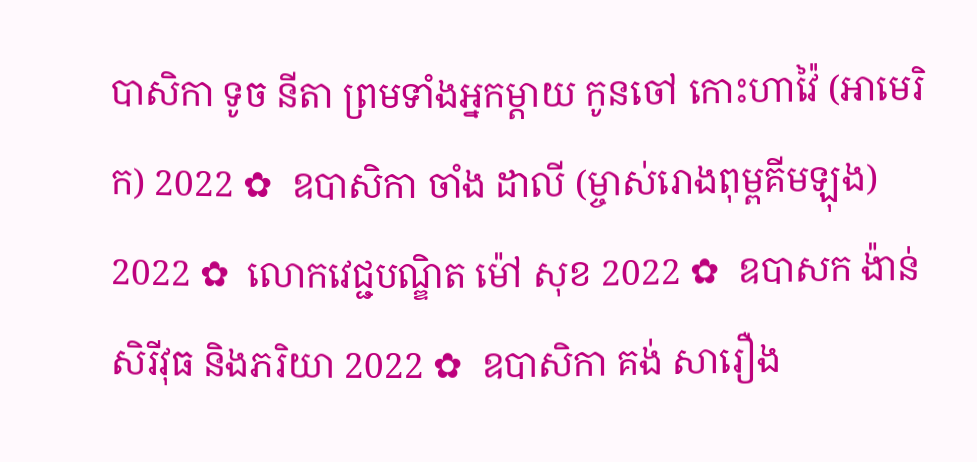បាសិកា ទូច នីតា ព្រមទាំងអ្នកម្តាយ កូនចៅ កោះហាវ៉ៃ (អាមេរិក) 2022 ✿  ឧបាសិកា ចាំង ដាលី (ម្ចាស់រោងពុម្ពគីមឡុង) 2022 ✿  លោកវេជ្ជបណ្ឌិត ម៉ៅ សុខ 2022 ✿  ឧបាសក ង៉ាន់ សិរីវុធ និងភរិយា 2022 ✿  ឧបាសិកា គង់ សារឿង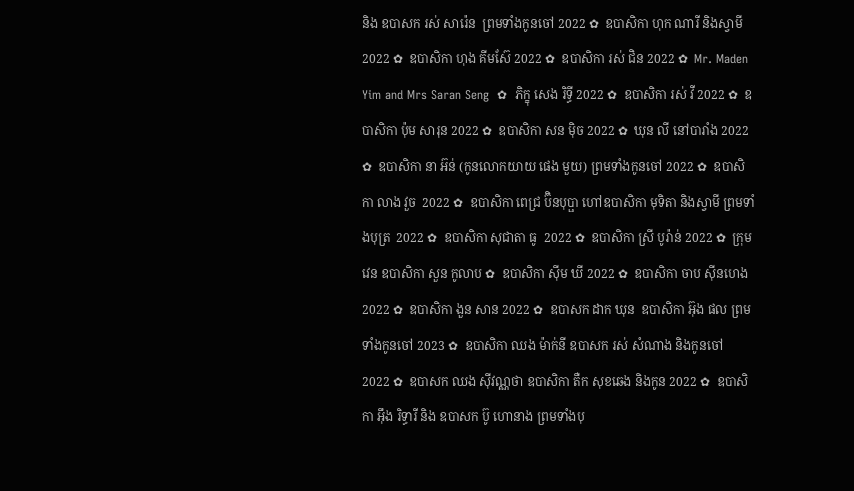និង ឧបាសក រស់ សារ៉េន  ព្រមទាំងកូនចៅ 2022 ✿  ឧបាសិកា ហុក ណារី និងស្វាមី 2022 ✿  ឧបាសិកា ហុង គីមស៊ែ 2022 ✿  ឧបាសិកា រស់ ជិន 2022 ✿  Mr. Maden Yim and Mrs Saran Seng  ✿  ភិក្ខុ សេង រិទ្ធី 2022 ✿  ឧបាសិកា រស់ វី 2022 ✿  ឧបាសិកា ប៉ុម សារុន 2022 ✿  ឧបាសិកា សន ម៉ិច 2022 ✿  ឃុន លី នៅបារាំង 2022 ✿  ឧបាសិកា នា អ៊ន់ (កូនលោកយាយ ផេង មួយ) ព្រមទាំងកូនចៅ 2022 ✿  ឧបាសិកា លាង វួច  2022 ✿  ឧបាសិកា ពេជ្រ ប៊ិនបុប្ផា ហៅឧបាសិកា មុទិតា និងស្វាមី ព្រមទាំងបុត្រ  2022 ✿  ឧបាសិកា សុជាតា ធូ  2022 ✿  ឧបាសិកា ស្រី បូរ៉ាន់ 2022 ✿  ក្រុមវេន ឧបាសិកា សួន កូលាប ✿  ឧបាសិកា ស៊ីម ឃី 2022 ✿  ឧបាសិកា ចាប ស៊ីនហេង 2022 ✿  ឧបាសិកា ងួន សាន 2022 ✿  ឧបាសក ដាក ឃុន  ឧបាសិកា អ៊ុង ផល ព្រមទាំងកូនចៅ 2023 ✿  ឧបាសិកា ឈង ម៉ាក់នី ឧបាសក រស់ សំណាង និងកូនចៅ  2022 ✿  ឧបាសក ឈង សុីវណ្ណថា ឧបាសិកា តឺក សុខឆេង និងកូន 2022 ✿  ឧបាសិកា អុឹង រិទ្ធារី និង ឧបាសក ប៊ូ ហោនាង ព្រមទាំងបុ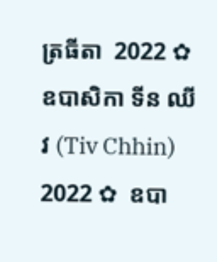ត្រធីតា  2022 ✿  ឧបាសិកា ទីន ឈីវ (Tiv Chhin)  2022 ✿  ឧបា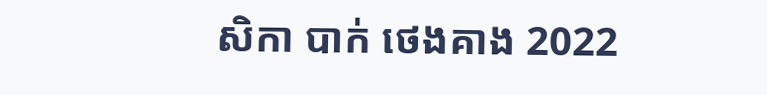សិកា បាក់ ថេងគាង 2022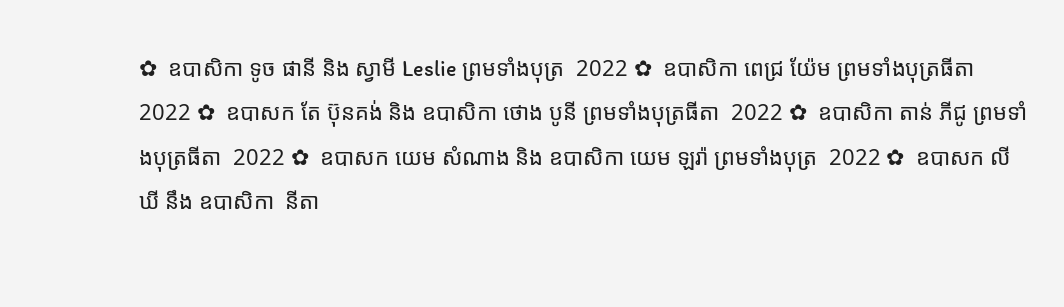✿  ឧបាសិកា ទូច ផានី និង ស្វាមី Leslie ព្រមទាំងបុត្រ  2022 ✿  ឧបាសិកា ពេជ្រ យ៉ែម ព្រមទាំងបុត្រធីតា  2022 ✿  ឧបាសក តែ ប៊ុនគង់ និង ឧបាសិកា ថោង បូនី ព្រមទាំងបុត្រធីតា  2022 ✿  ឧបាសិកា តាន់ ភីជូ ព្រមទាំងបុត្រធីតា  2022 ✿  ឧបាសក យេម សំណាង និង ឧបាសិកា យេម ឡរ៉ា ព្រមទាំងបុត្រ  2022 ✿  ឧបាសក លី ឃី នឹង ឧបាសិកា  នីតា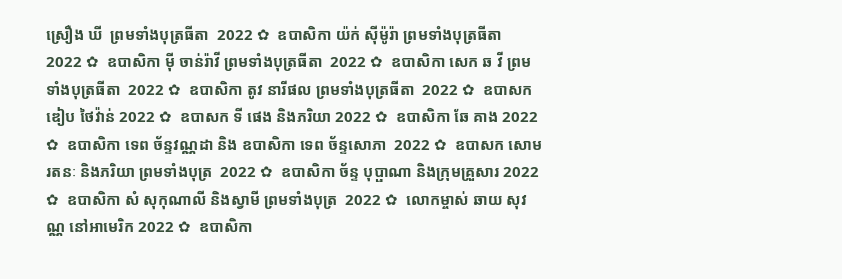ស្រឿង ឃី  ព្រមទាំងបុត្រធីតា  2022 ✿  ឧបាសិកា យ៉ក់ សុីម៉ូរ៉ា ព្រមទាំងបុត្រធីតា  2022 ✿  ឧបាសិកា មុី ចាន់រ៉ាវី ព្រមទាំងបុត្រធីតា  2022 ✿  ឧបាសិកា សេក ឆ វី ព្រមទាំងបុត្រធីតា  2022 ✿  ឧបាសិកា តូវ នារីផល ព្រមទាំងបុត្រធីតា  2022 ✿  ឧបាសក ឌៀប ថៃវ៉ាន់ 2022 ✿  ឧបាសក ទី ផេង និងភរិយា 2022 ✿  ឧបាសិកា ឆែ គាង 2022 ✿  ឧបាសិកា ទេព ច័ន្ទវណ្ណដា និង ឧបាសិកា ទេព ច័ន្ទសោភា  2022 ✿  ឧបាសក សោម រតនៈ និងភរិយា ព្រមទាំងបុត្រ  2022 ✿  ឧបាសិកា ច័ន្ទ បុប្ផាណា និងក្រុមគ្រួសារ 2022 ✿  ឧបាសិកា សំ សុកុណាលី និងស្វាមី ព្រមទាំងបុត្រ  2022 ✿  លោកម្ចាស់ ឆាយ សុវណ្ណ នៅអាមេរិក 2022 ✿  ឧបាសិកា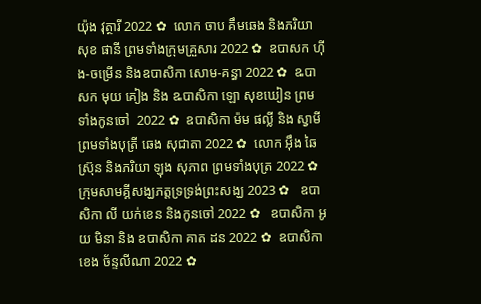យ៉ុង វុត្ថារី 2022 ✿  លោក ចាប គឹមឆេង និងភរិយា សុខ ផានី ព្រមទាំងក្រុមគ្រួសារ 2022 ✿  ឧបាសក ហ៊ីង-ចម្រើន និងឧបាសិកា សោម-គន្ធា 2022 ✿  ឩបាសក មុយ គៀង និង ឩបាសិកា ឡោ សុខឃៀន ព្រមទាំងកូនចៅ  2022 ✿  ឧបាសិកា ម៉ម ផល្លី និង ស្វាមី ព្រមទាំងបុត្រី ឆេង សុជាតា 2022 ✿  លោក អ៊ឹង ឆៃស្រ៊ុន និងភរិយា ឡុង សុភាព ព្រមទាំងបុត្រ 2022 ✿  ក្រុមសាមគ្គីសង្ឃភត្តទ្រទ្រង់ព្រះសង្ឃ 2023 ✿   ឧបាសិកា លី យក់ខេន និងកូនចៅ 2022 ✿   ឧបាសិកា អូយ មិនា និង ឧបាសិកា គាត ដន 2022 ✿  ឧបាសិកា ខេង ច័ន្ទលីណា 2022 ✿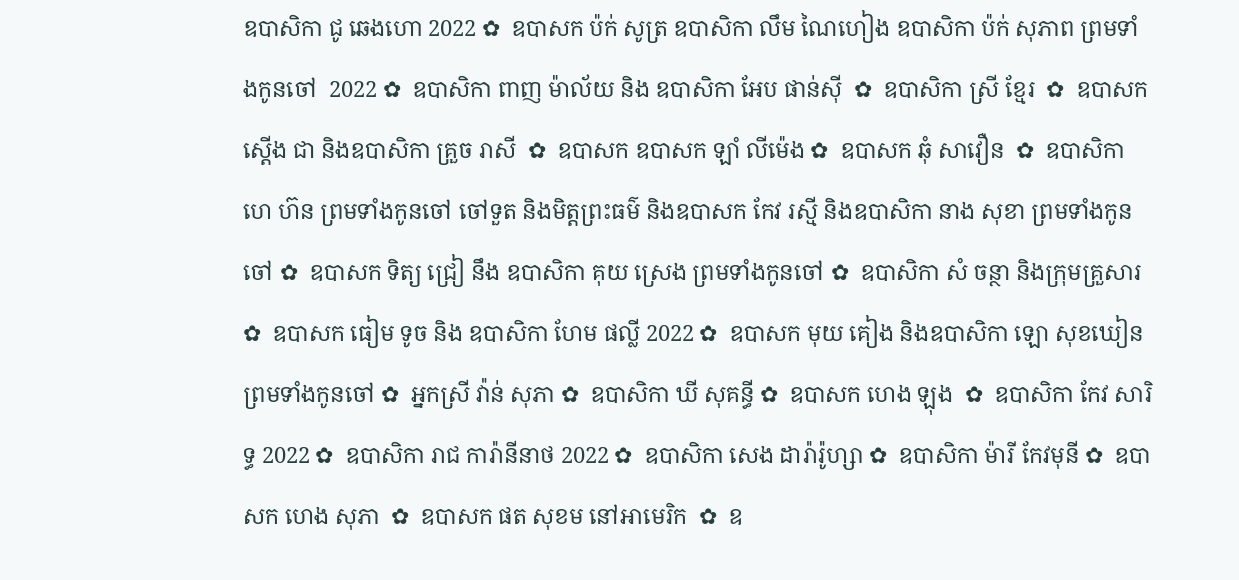ឧបាសិកា ជូ ឆេងហោ 2022 ✿  ឧបាសក ប៉ក់ សូត្រ ឧបាសិកា លឹម ណៃហៀង ឧបាសិកា ប៉ក់ សុភាព ព្រមទាំងកូនចៅ  2022 ✿  ឧបាសិកា ពាញ ម៉ាល័យ និង ឧបាសិកា អែប ផាន់ស៊ី  ✿  ឧបាសិកា ស្រី ខ្មែរ  ✿  ឧបាសក ស្តើង ជា និងឧបាសិកា គ្រួច រាសី  ✿  ឧបាសក ឧបាសក ឡាំ លីម៉េង ✿  ឧបាសក ឆុំ សាវឿន  ✿  ឧបាសិកា ហេ ហ៊ន ព្រមទាំងកូនចៅ ចៅទួត និងមិត្តព្រះធម៌ និងឧបាសក កែវ រស្មី និងឧបាសិកា នាង សុខា ព្រមទាំងកូនចៅ ✿  ឧបាសក ទិត្យ ជ្រៀ នឹង ឧបាសិកា គុយ ស្រេង ព្រមទាំងកូនចៅ ✿  ឧបាសិកា សំ ចន្ថា និងក្រុមគ្រួសារ ✿  ឧបាសក ធៀម ទូច និង ឧបាសិកា ហែម ផល្លី 2022 ✿  ឧបាសក មុយ គៀង និងឧបាសិកា ឡោ សុខឃៀន ព្រមទាំងកូនចៅ ✿  អ្នកស្រី វ៉ាន់ សុភា ✿  ឧបាសិកា ឃី សុគន្ធី ✿  ឧបាសក ហេង ឡុង  ✿  ឧបាសិកា កែវ សារិទ្ធ 2022 ✿  ឧបាសិកា រាជ ការ៉ានីនាថ 2022 ✿  ឧបាសិកា សេង ដារ៉ារ៉ូហ្សា ✿  ឧបាសិកា ម៉ារី កែវមុនី ✿  ឧបាសក ហេង សុភា  ✿  ឧបាសក ផត សុខម នៅអាមេរិក  ✿  ឧ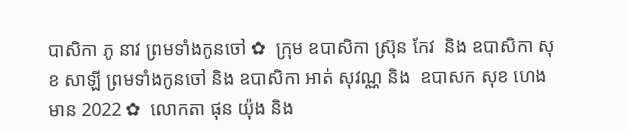បាសិកា ភូ នាវ ព្រមទាំងកូនចៅ ✿  ក្រុម ឧបាសិកា ស្រ៊ុន កែវ  និង ឧបាសិកា សុខ សាឡី ព្រមទាំងកូនចៅ និង ឧបាសិកា អាត់ សុវណ្ណ និង  ឧបាសក សុខ ហេងមាន 2022 ✿  លោកតា ផុន យ៉ុង និង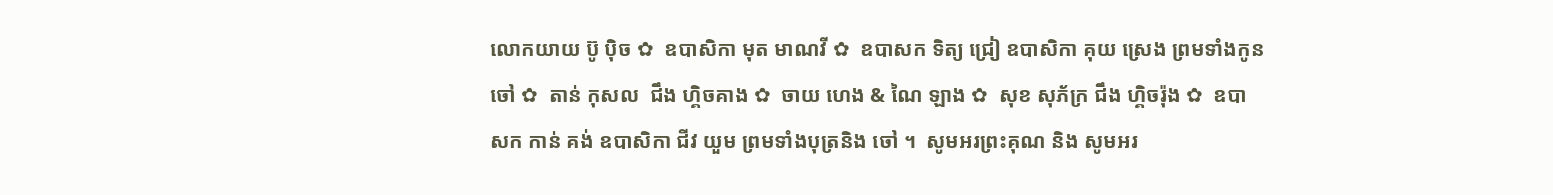លោកយាយ ប៊ូ ប៉ិច ✿  ឧបាសិកា មុត មាណវី ✿  ឧបាសក ទិត្យ ជ្រៀ ឧបាសិកា គុយ ស្រេង ព្រមទាំងកូនចៅ ✿  តាន់ កុសល  ជឹង ហ្គិចគាង ✿  ចាយ ហេង & ណៃ ឡាង ✿  សុខ សុភ័ក្រ ជឹង ហ្គិចរ៉ុង ✿  ឧបាសក កាន់ គង់ ឧបាសិកា ជីវ យួម ព្រមទាំងបុត្រនិង ចៅ ។  សូមអរព្រះគុណ និង សូមអរ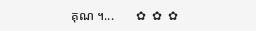គុណ ។...       ✿  ✿  ✿